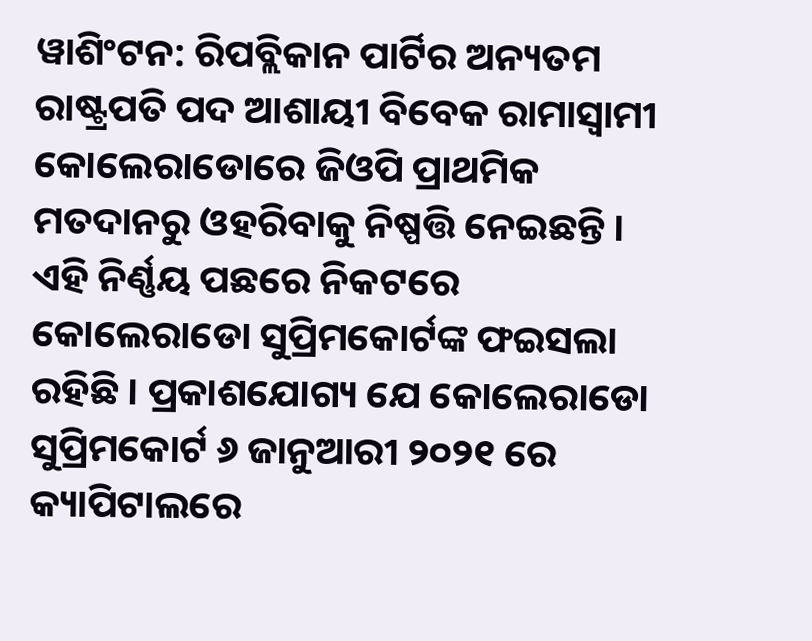ୱାଶିଂଟନ: ରିପବ୍ଲିକାନ ପାର୍ଟିର ଅନ୍ୟତମ ରାଷ୍ଟ୍ରପତି ପଦ ଆଶାୟୀ ବିବେକ ରାମାସ୍ବାମୀ କୋଲେରାଡୋରେ ଜିଓପି ପ୍ରାଥମିକ ମତଦାନରୁ ଓହରିବାକୁ ନିଷ୍ପତ୍ତି ନେଇଛନ୍ତି । ଏହି ନିର୍ଣ୍ଣୟ ପଛରେ ନିକଟରେ କୋଲେରାଡୋ ସୁପ୍ରିମକୋର୍ଟଙ୍କ ଫଇସଲା ରହିଛି । ପ୍ରକାଶଯୋଗ୍ୟ ଯେ କୋଲେରାଡୋ ସୁପ୍ରିମକୋର୍ଟ ୬ ଜାନୁଆରୀ ୨୦୨୧ ରେ କ୍ୟାପିଟାଲରେ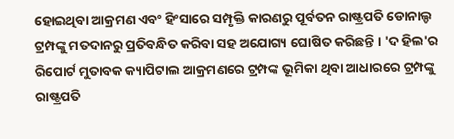ହୋଇଥିବା ଆକ୍ରମଣ ଏବଂ ହିଂସାରେ ସମ୍ପୃକ୍ତି କାରଣରୁ ପୂର୍ବତନ ରାଷ୍ଟ୍ରପତି ଡୋନାଲ୍ଡ ଟ୍ରମ୍ପଙ୍କୁ ମତଦାନରୁ ପ୍ରତିବନ୍ଧିତ କରିବା ସହ ଅଯୋଗ୍ୟ ଘୋଷିତ କରିଛନ୍ତି । 'ଦ ହିଲ'ର ରିପୋର୍ଟ ମୁତାବକ କ୍ୟାପିଟାଲ ଆକ୍ରମଣରେ ଟ୍ରମ୍ପଙ୍କ ଭୂମିକା ଥିବା ଆଧାରରେ ଟ୍ରମ୍ପଙ୍କୁ ରାଷ୍ଟ୍ରପତି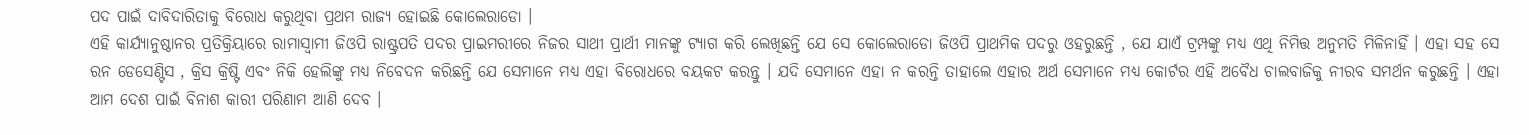ପଦ ପାଇଁ ଦାବିଦାରିତାକୁ ବିରୋଧ କରୁଥିବା ପ୍ରଥମ ରାଜ୍ୟ ହୋଇଛି କୋଲେରାଡୋ ।
ଏହି କାର୍ଯ୍ୟାନୁଷ୍ଠାନର ପ୍ରତିକ୍ରିୟାରେ ରାମାସ୍ବାମୀ ଜିଓପି ରାଷ୍ଟ୍ରପତି ପଦର ପ୍ରାଇମରୀରେ ନିଜର ସାଥୀ ପ୍ରାର୍ଥୀ ମାନଙ୍କୁ ଟ୍ୟାଗ କରି ଲେଖିଛନ୍ତି ଯେ ସେ କୋଲେରାଡୋ ଜିଓପି ପ୍ରାଥମିକ ପଦରୁ ଓହରୁଛନ୍ତି , ଯେ ଯାଏଁ ଟ୍ରମ୍ପଙ୍କୁ ମଧ୍ୟ ଏଥି ନିମିତ୍ତ ଅନୁମତି ମିଳିନାହିଁ । ଏହା ସହ ସେ ରନ ଡେସେଣ୍ଟିସ , କ୍ରିସ କ୍ରିଷ୍ଟି ଏବଂ ନିକି ହେଲିଙ୍କୁ ମଧ୍ୟ ନିବେଦନ କରିଛନ୍ତି ଯେ ସେମାନେ ମଧ୍ୟ ଏହା ବିରୋଧରେ ବୟକଟ କରନ୍ତୁ । ଯଦି ସେମାନେ ଏହା ନ କରନ୍ତି ତାହାଲେ ଏହାର ଅର୍ଥ ସେମାନେ ମଧ୍ୟ କୋର୍ଟର ଏହି ଅବୈଧ ଚାଲବାଜିକୁ ନୀରବ ସମର୍ଥନ କରୁଛନ୍ତି । ଏହା ଆମ ଦେଶ ପାଇଁ ବିନାଶ କାରୀ ପରିଣାମ ଆଣି ଦେବ ।